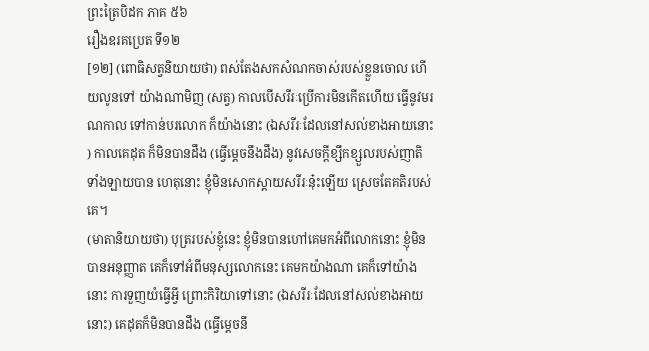ព្រះត្រៃបិដក ភាគ ៥៦
រឿងឧរគប្រេត ទី១២
[១២] (ពោធិសត្វនិយាយថា) ពស់តែងសកសំណកចាស់របស់ខ្លួនចោល ហើយលូនទៅ យ៉ាងណាមិញ (សត្វ) កាលបើសរីរៈប្រើការមិនកើតហើយ ធ្វើនូវមរណកាល ទៅកាន់បរលោក ក៏យ៉ាងនោះ (ឯសរីរៈដែលនៅសល់ខាងអាយនោះ ) កាលគេដុត ក៏មិនបានដឹង (ធ្វើម្ដេចនឹងដឹង) នូវសេចក្ដីខ្សឹកខ្សួលរបស់ញាតិទាំងឡាយបាន ហេតុនោះ ខ្ញុំមិនសោកស្ដាយសរីរៈនុ៎ះឡើយ ស្រេចតែគតិរបស់គេ។
(មាតានិយាយថា) បុត្ររបស់ខ្ញុំនេះ ខ្ញុំមិនបានហៅគេមកអំពីលោកនោះ ខ្ញុំមិនបានអនុញ្ញាត គេក៏ទៅអំពីមនុស្សលោកនេះ គេមកយ៉ាងណា គេក៏ទៅយ៉ាងនោះ ការទួញយំធ្វើអ្វី ព្រោះកិរិយាទៅនោះ (ឯសរីរៈដែលនៅសល់ខាងអាយនោះ) គេដុតក៏មិនបានដឹង (ធ្វើម្ដេចនឹ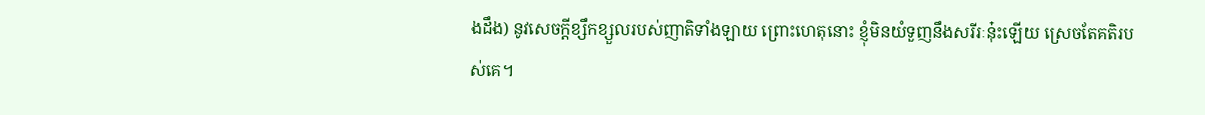ងដឹង) នូវសេចក្ដីខ្សឹកខ្សួលរបស់ញាតិទាំងឡាយ ព្រោះហេតុនោះ ខ្ញុំមិនយំទួញនឹងសរីរៈនុ៎ះឡើយ ស្រេចតែគតិរបស់គេ។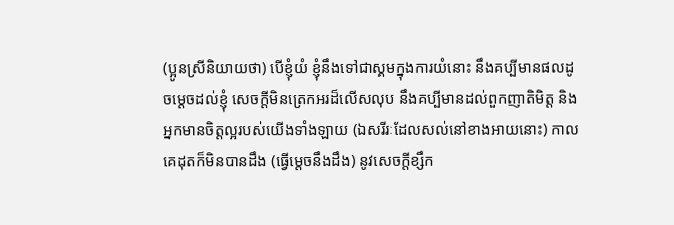(ប្អូនស្រីនិយាយថា) បើខ្ញុំយំ ខ្ញុំនឹងទៅជាស្គមក្នុងការយំនោះ នឹងគប្បីមានផលដូចម្ដេចដល់ខ្ញុំ សេចក្ដីមិនត្រេកអរដ៏លើសលុប នឹងគប្បីមានដល់ពួកញាតិមិត្ត និងអ្នកមានចិត្តល្អរបស់យើងទាំងឡាយ (ឯសរីរៈដែលសល់នៅខាងអាយនោះ) កាលគេដុតក៏មិនបានដឹង (ធ្វើម្ដេចនឹងដឹង) នូវសេចក្ដីខ្សឹក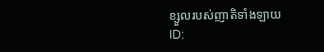ខ្សួលរបស់ញាតិទាំងឡាយ
ID: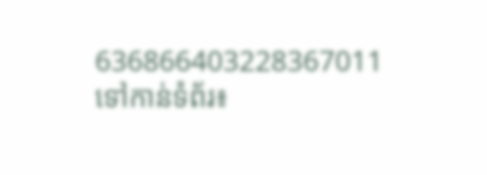636866403228367011
ទៅកាន់ទំព័រ៖